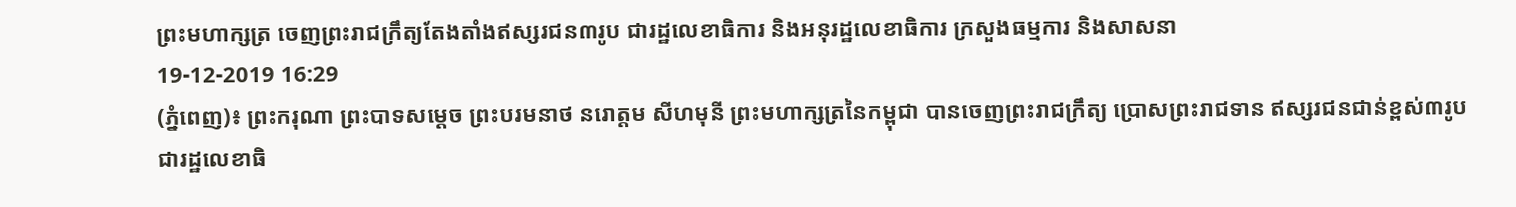ព្រះមហាក្សត្រ ចេញព្រះរាជក្រឹត្យតែងតាំងឥស្សរជន៣រូប ជារដ្ឋលេខាធិការ និងអនុរដ្ឋលេខាធិការ ក្រសួងធម្មការ និងសាសនា
19-12-2019 16:29
(ភ្នំពេញ)៖ ព្រះករុណា ព្រះបាទសម្តេច ព្រះបរមនាថ នរោត្តម សីហមុនី ព្រះមហាក្សត្រនៃកម្ពុជា បានចេញព្រះរាជក្រឹត្យ ប្រោសព្រះរាជទាន ឥស្សរជនជាន់ខ្ពស់៣រូប ជារដ្ឋលេខាធិ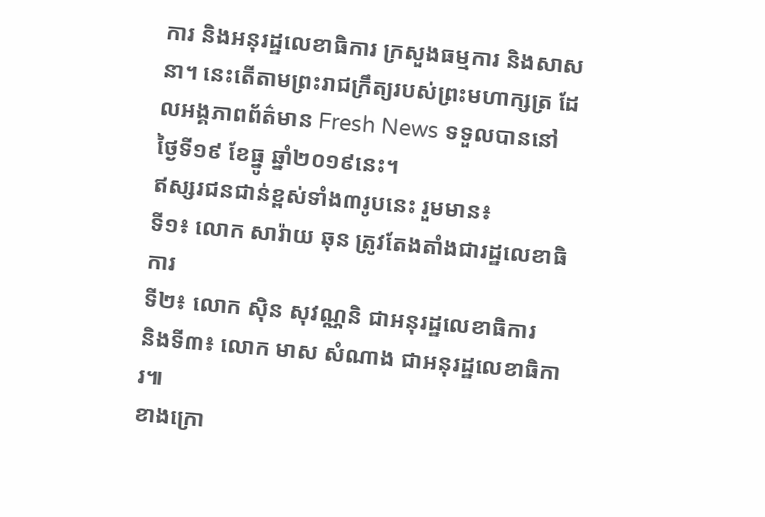ការ និងអនុរដ្ឋលេខាធិការ ក្រសួងធម្មការ និងសាសនា។ នេះតើតាមព្រះរាជក្រឹត្យរបស់ព្រះមហាក្សត្រ ដែលអង្គភាពព័ត៌មាន Fresh News ទទួលបាននៅថ្ងៃទី១៩ ខែធ្នូ ឆ្នាំ២០១៩នេះ។
ឥស្សរជនជាន់ខ្ពស់ទាំង៣រូបនេះ រួមមាន៖
ទី១៖ លោក សារ៉ាយ ឆុន ត្រូវតែងតាំងជារដ្ឋលេខាធិការ
ទី២៖ លោក ស៊ិន សុវណ្ណនិ ជាអនុរដ្ឋលេខាធិការ
និងទី៣៖ លោក មាស សំណាង ជាអនុរដ្ឋលេខាធិការ៕
ខាងក្រោ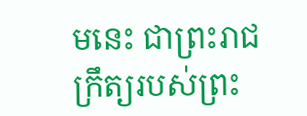មនេះ ជាព្រះរាជក្រឹត្យរបស់ព្រះ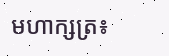មហាក្សត្រ៖